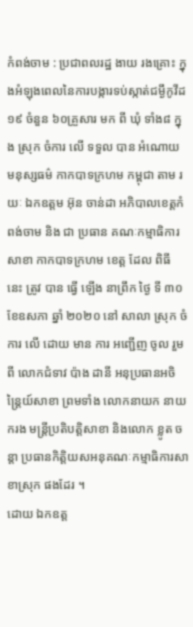កំពង់ចាម : ប្រជាពលរដ្ឋ ងាយ រងគ្រោះ ក្នុងអំឡុងពេលនៃការបង្ការទប់ស្កាត់ជម្ងឹកូវីដ១៩ ចំនួន ៦០គ្រួសារ មក ពី ឃុំ ទាំង៨ ក្នុង ស្រុក ចំការ លើ ទទួល បាន អំណោយ មនុស្សធម៌ កាកបាទក្រហម កម្ពុជា តាម រយៈ ឯកឧត្តម អ៊ុន ចាន់ដា អភិបាលខេត្តកំពង់ចាម និង ជា ប្រធាន គណៈកម្មាធិការ សាខា កាកបាទក្រហម ខេត្ត ដែល ពិធី នេះ ត្រូវ បាន ធ្វេី ឡើង នាព្រឹក ថ្ងៃ ទី ៣០ ខែឧសភា ឆ្នាំ ២០២០ នៅ សាលា ស្រុក ចំការ លើ ដោយ មាន ការ អញ្ជើញ ចូល រួម ពី លោកជំទាវ ប៉ាង ដានី អនុប្រធានអចិន្ត្រៃយ៍សាខា ព្រមទាំង លោកនាយក នាយករង មន្ត្រីប្រតិបត្តិសាខា និងលោក ខ្លូត ចន្តា ប្រធានកិត្តិយសអនុគណៈកម្មាធិការសាខាស្រុក ផងដែរ ។
ដោយ ឯកឧត្ត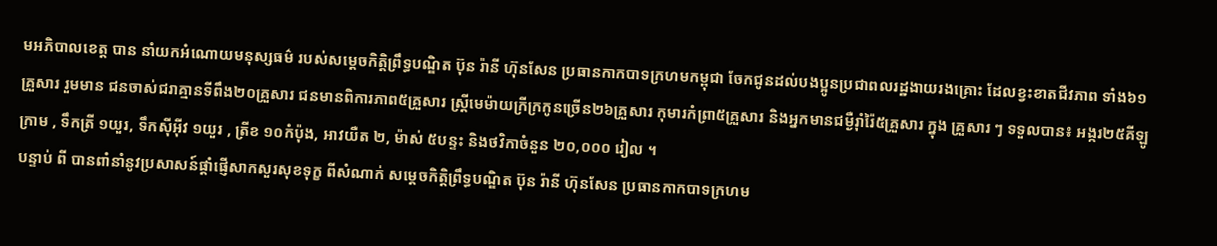មអភិបាលខេត្ត បាន នាំយកអំណោយមនុស្សធម៌ របស់សម្តេចកិត្តិព្រឹទ្ធបណ្ឌិត ប៊ុន រ៉ានី ហ៊ុនសែន ប្រធានកាកបាទក្រហមកម្ពុជា ចែកជូនដល់បងប្អូនប្រជាពលរដ្ឋងាយរងគ្រោះ ដែលខ្វះខាតជីវភាព ទាំង៦១គ្រួសារ រួមមាន ជនចាស់ជរាគ្មានទីពឹង២០គ្រួសារ ជនមានពិការភាព៥គ្រួសារ ស្រ្តីមេម៉ាយក្រីក្រកូនច្រើន២៦គ្រួសារ កុមារកំព្រា៥គ្រួសារ និងអ្នកមានជម្ងឺរ៉ាំរ៉ៃ៥គ្រួសារ ក្នុង គ្រួសារ ៗ ទទួលបាន៖ អង្ករ២៥គីឡូក្រាម , ទឹកត្រី ១យួរ, ទឹកស៊ីអ៊ីវ ១យួរ , ត្រីខ ១០កំប៉ុង, អាវយឺត ២, ម៉ាស់ ៥បន្ទះ និងថវិកាចំនួន ២០,០០០ រៀល ។
បន្ទាប់ ពី បានពាំនាំនូវប្រសាសន៍ផ្ដាំផ្ញើសាកសួរសុខទុក្ខ ពីសំណាក់ សម្តេចកិត្តិព្រឹទ្ធបណ្ឌិត ប៊ុន រ៉ានី ហ៊ុនសែន ប្រធានកាកបាទក្រហម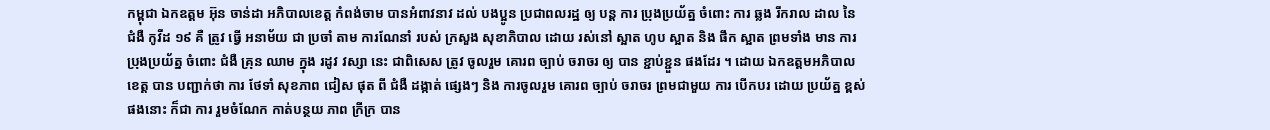កម្ពុជា ឯកឧត្តម អ៊ុន ចាន់ដា អភិបាលខេត្ត កំពង់ចាម បានអំពាវនាវ ដល់ បងប្អូន ប្រជាពលរដ្ឋ ឲ្យ បន្ត ការ ប្រុងប្រយ័ត្ន ចំពោះ ការ ឆ្លង រីករាល ដាល នៃ ជំងឺ កូវីដ ១៩ គឺ ត្រូវ ធ្វើ អនាម័យ ជា ប្រចាំ តាម ការណែនាំ របស់ ក្រសួង សុខាភិបាល ដោយ រស់នៅ ស្អាត ហូប ស្អាត និង ផឹក ស្អាត ព្រមទាំង មាន ការ ប្រុងប្រយ័ត្ន ចំពោះ ជំងឺ គ្រុន ឈាម ក្នុង រដូវ វស្សា នេះ ជាពិសេស ត្រូវ ចូលរួម គោរព ច្បាប់ ចរាចរ ឲ្យ បាន ខ្ជាប់ខ្ជួន ផងដែរ ។ ដោយ ឯកឧត្តមអភិបាលខេត្ត បាន បញ្ជាក់ថា ការ ថែទាំ សុខភាព ជៀស ផុត ពី ជំងឺ ដង្កាត់ ផ្សេងៗ និង ការចូលរួម គោរព ច្បាប់ ចរាចរ ព្រមជាមួយ ការ បេីកបរ ដោយ ប្រយ័ត្ន ខ្ពស់ ផងនោះ ក៏ជា ការ រួមចំណែក កាត់បន្ថយ ភាព ក្រីក្រ បាន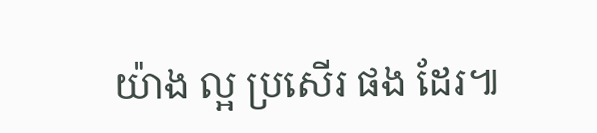យ៉ាង ល្អ ប្រសើរ ផង ដែរ៕